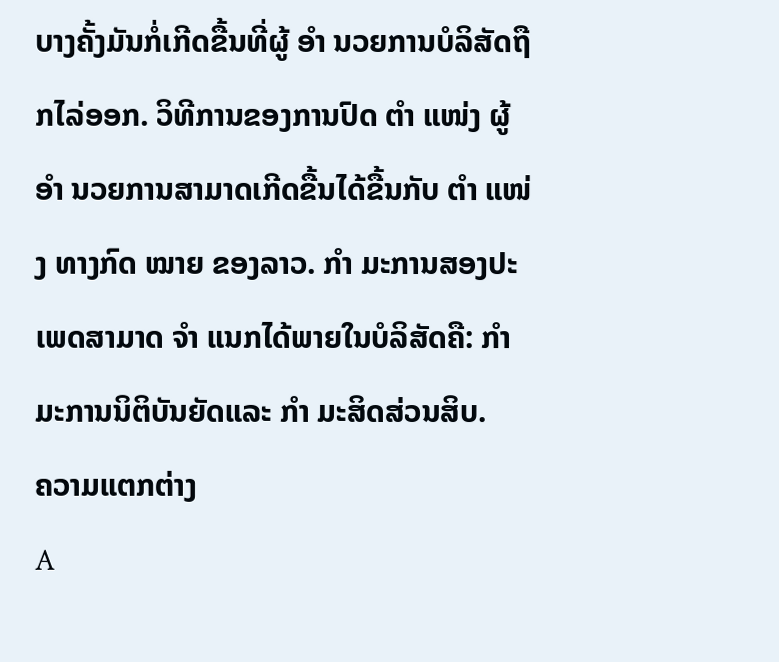ບາງຄັ້ງມັນກໍ່ເກີດຂື້ນທີ່ຜູ້ ອຳ ນວຍການບໍລິສັດຖືກໄລ່ອອກ. ວິທີການຂອງການປົດ ຕຳ ແໜ່ງ ຜູ້ ອຳ ນວຍການສາມາດເກີດຂື້ນໄດ້ຂື້ນກັບ ຕຳ ແໜ່ງ ທາງກົດ ໝາຍ ຂອງລາວ. ກຳ ມະການສອງປະເພດສາມາດ ຈຳ ແນກໄດ້ພາຍໃນບໍລິສັດຄື: ກຳ ມະການນິຕິບັນຍັດແລະ ກຳ ມະສິດສ່ວນສິບ.
ຄວາມແຕກຕ່າງ
A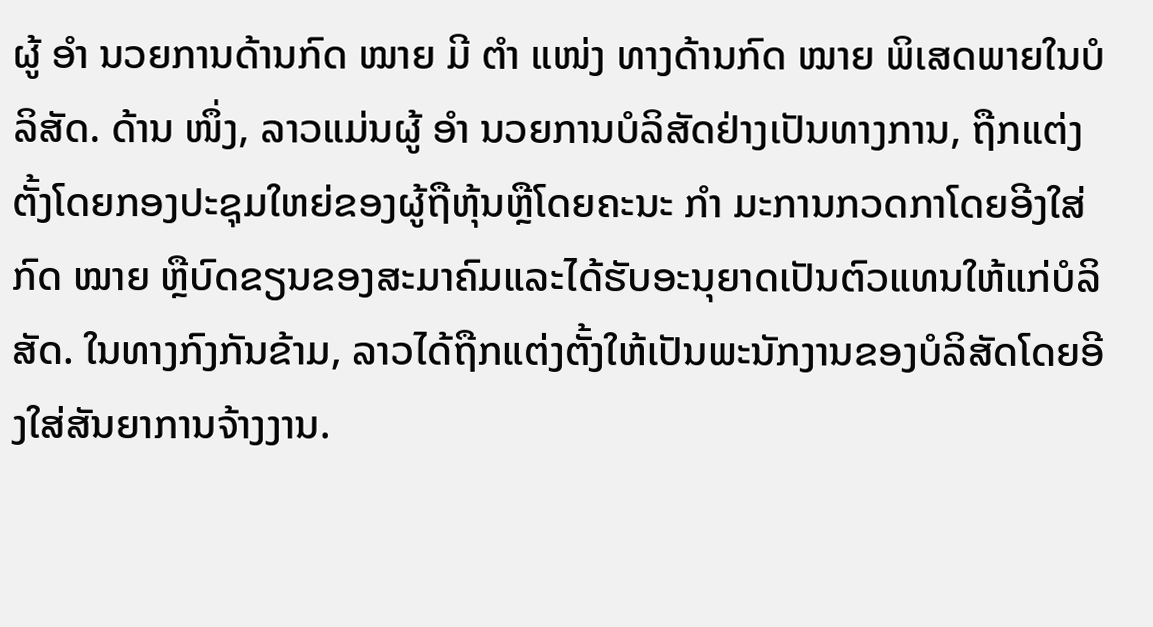ຜູ້ ອຳ ນວຍການດ້ານກົດ ໝາຍ ມີ ຕຳ ແໜ່ງ ທາງດ້ານກົດ ໝາຍ ພິເສດພາຍໃນບໍລິສັດ. ດ້ານ ໜຶ່ງ, ລາວແມ່ນຜູ້ ອຳ ນວຍການບໍລິສັດຢ່າງເປັນທາງການ, ຖືກແຕ່ງຕັ້ງໂດຍກອງປະຊຸມໃຫຍ່ຂອງຜູ້ຖືຫຸ້ນຫຼືໂດຍຄະນະ ກຳ ມະການກວດກາໂດຍອີງໃສ່ກົດ ໝາຍ ຫຼືບົດຂຽນຂອງສະມາຄົມແລະໄດ້ຮັບອະນຸຍາດເປັນຕົວແທນໃຫ້ແກ່ບໍລິສັດ. ໃນທາງກົງກັນຂ້າມ, ລາວໄດ້ຖືກແຕ່ງຕັ້ງໃຫ້ເປັນພະນັກງານຂອງບໍລິສັດໂດຍອີງໃສ່ສັນຍາການຈ້າງງານ.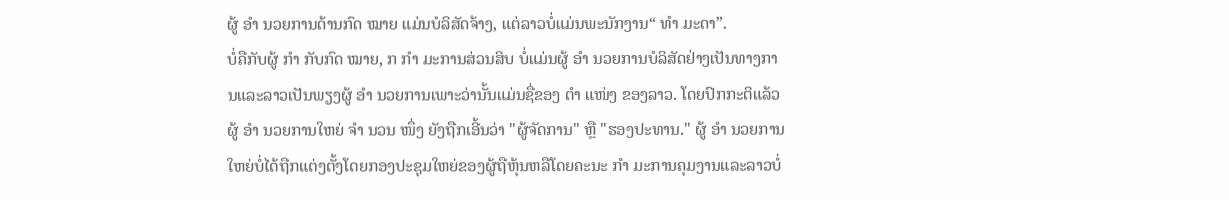ຜູ້ ອຳ ນວຍການດ້ານກົດ ໝາຍ ແມ່ນບໍລິສັດຈ້າງ, ແຕ່ລາວບໍ່ແມ່ນພະນັກງານ“ ທຳ ມະດາ”.
ບໍ່ຄືກັບຜູ້ ກຳ ກັບກົດ ໝາຍ, ກ ກຳ ມະການສ່ວນສິບ ບໍ່ແມ່ນຜູ້ ອຳ ນວຍການບໍລິສັດຢ່າງເປັນທາງການແລະລາວເປັນພຽງຜູ້ ອຳ ນວຍການເພາະວ່ານັ້ນແມ່ນຊື່ຂອງ ຕຳ ແໜ່ງ ຂອງລາວ. ໂດຍປົກກະຕິແລ້ວຜູ້ ອຳ ນວຍການໃຫຍ່ ຈຳ ນວນ ໜຶ່ງ ຍັງຖືກເອີ້ນວ່າ "ຜູ້ຈັດການ" ຫຼື "ຮອງປະທານ." ຜູ້ ອຳ ນວຍການໃຫຍ່ບໍ່ໄດ້ຖືກແຕ່ງຕັ້ງໂດຍກອງປະຊຸມໃຫຍ່ຂອງຜູ້ຖືຫຸ້ນຫລືໂດຍຄະນະ ກຳ ມະການຄຸມງານແລະລາວບໍ່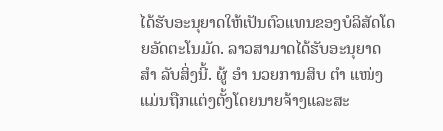ໄດ້ຮັບອະນຸຍາດໃຫ້ເປັນຕົວແທນຂອງບໍລິສັດໂດຍອັດຕະໂນມັດ. ລາວສາມາດໄດ້ຮັບອະນຸຍາດ ສຳ ລັບສິ່ງນີ້. ຜູ້ ອຳ ນວຍການສິບ ຕຳ ແໜ່ງ ແມ່ນຖືກແຕ່ງຕັ້ງໂດຍນາຍຈ້າງແລະສະ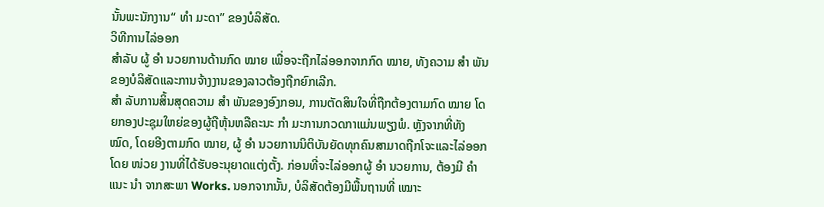ນັ້ນພະນັກງານ“ ທຳ ມະດາ” ຂອງບໍລິສັດ.
ວິທີການໄລ່ອອກ
ສໍາລັບ ຜູ້ ອຳ ນວຍການດ້ານກົດ ໝາຍ ເພື່ອຈະຖືກໄລ່ອອກຈາກກົດ ໝາຍ, ທັງຄວາມ ສຳ ພັນຂອງບໍລິສັດແລະການຈ້າງງານຂອງລາວຕ້ອງຖືກຍົກເລີກ.
ສຳ ລັບການສິ້ນສຸດຄວາມ ສຳ ພັນຂອງອົງກອນ, ການຕັດສິນໃຈທີ່ຖືກຕ້ອງຕາມກົດ ໝາຍ ໂດຍກອງປະຊຸມໃຫຍ່ຂອງຜູ້ຖືຫຸ້ນຫລືຄະນະ ກຳ ມະການກວດກາແມ່ນພຽງພໍ. ຫຼັງຈາກທີ່ທັງ ໝົດ, ໂດຍອີງຕາມກົດ ໝາຍ, ຜູ້ ອຳ ນວຍການນິຕິບັນຍັດທຸກຄົນສາມາດຖືກໂຈະແລະໄລ່ອອກໂດຍ ໜ່ວຍ ງານທີ່ໄດ້ຮັບອະນຸຍາດແຕ່ງຕັ້ງ. ກ່ອນທີ່ຈະໄລ່ອອກຜູ້ ອຳ ນວຍການ, ຕ້ອງມີ ຄຳ ແນະ ນຳ ຈາກສະພາ Works. ນອກຈາກນັ້ນ, ບໍລິສັດຕ້ອງມີພື້ນຖານທີ່ ເໝາະ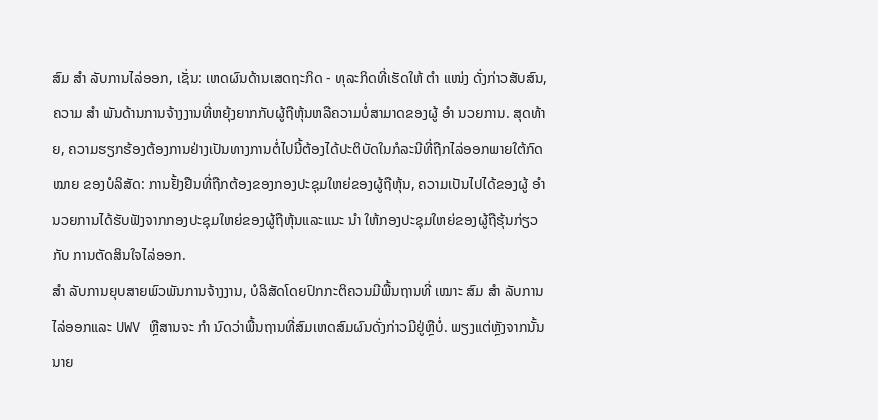ສົມ ສຳ ລັບການໄລ່ອອກ, ເຊັ່ນ: ເຫດຜົນດ້ານເສດຖະກິດ - ທຸລະກິດທີ່ເຮັດໃຫ້ ຕຳ ແໜ່ງ ດັ່ງກ່າວສັບສົນ, ຄວາມ ສຳ ພັນດ້ານການຈ້າງງານທີ່ຫຍຸ້ງຍາກກັບຜູ້ຖືຫຸ້ນຫລືຄວາມບໍ່ສາມາດຂອງຜູ້ ອຳ ນວຍການ. ສຸດທ້າຍ, ຄວາມຮຽກຮ້ອງຕ້ອງການຢ່າງເປັນທາງການຕໍ່ໄປນີ້ຕ້ອງໄດ້ປະຕິບັດໃນກໍລະນີທີ່ຖືກໄລ່ອອກພາຍໃຕ້ກົດ ໝາຍ ຂອງບໍລິສັດ: ການຢັ້ງຢືນທີ່ຖືກຕ້ອງຂອງກອງປະຊຸມໃຫຍ່ຂອງຜູ້ຖືຫຸ້ນ, ຄວາມເປັນໄປໄດ້ຂອງຜູ້ ອຳ ນວຍການໄດ້ຮັບຟັງຈາກກອງປະຊຸມໃຫຍ່ຂອງຜູ້ຖືຫຸ້ນແລະແນະ ນຳ ໃຫ້ກອງປະຊຸມໃຫຍ່ຂອງຜູ້ຖືຮຸ້ນກ່ຽວກັບ ການຕັດສິນໃຈໄລ່ອອກ.
ສຳ ລັບການຍຸບສາຍພົວພັນການຈ້າງງານ, ບໍລິສັດໂດຍປົກກະຕິຄວນມີພື້ນຖານທີ່ ເໝາະ ສົມ ສຳ ລັບການໄລ່ອອກແລະ UWV ຫຼືສານຈະ ກຳ ນົດວ່າພື້ນຖານທີ່ສົມເຫດສົມຜົນດັ່ງກ່າວມີຢູ່ຫຼືບໍ່. ພຽງແຕ່ຫຼັງຈາກນັ້ນນາຍ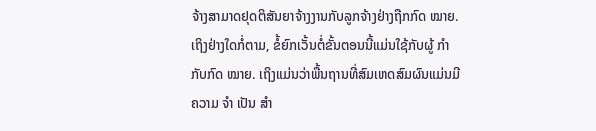ຈ້າງສາມາດຢຸດຕິສັນຍາຈ້າງງານກັບລູກຈ້າງຢ່າງຖືກກົດ ໝາຍ. ເຖິງຢ່າງໃດກໍ່ຕາມ, ຂໍ້ຍົກເວັ້ນຕໍ່ຂັ້ນຕອນນີ້ແມ່ນໃຊ້ກັບຜູ້ ກຳ ກັບກົດ ໝາຍ. ເຖິງແມ່ນວ່າພື້ນຖານທີ່ສົມເຫດສົມຜົນແມ່ນມີຄວາມ ຈຳ ເປັນ ສຳ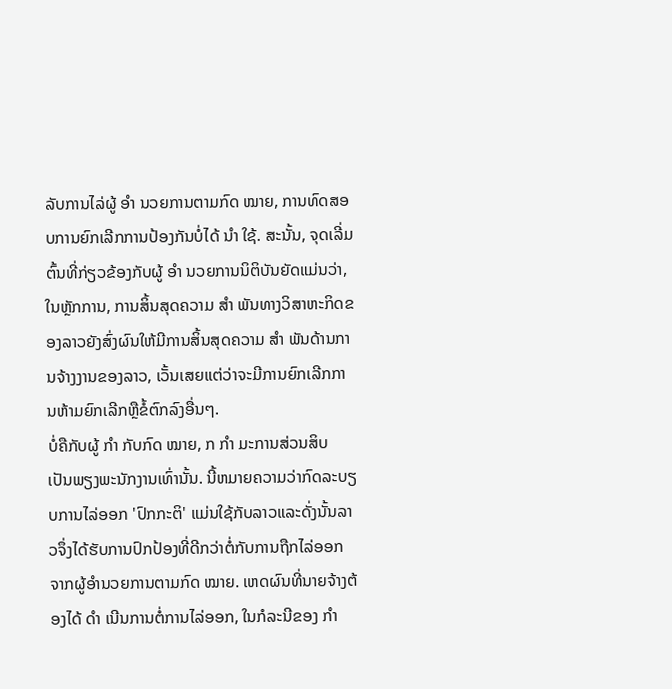ລັບການໄລ່ຜູ້ ອຳ ນວຍການຕາມກົດ ໝາຍ, ການທົດສອບການຍົກເລີກການປ້ອງກັນບໍ່ໄດ້ ນຳ ໃຊ້. ສະນັ້ນ, ຈຸດເລີ່ມຕົ້ນທີ່ກ່ຽວຂ້ອງກັບຜູ້ ອຳ ນວຍການນິຕິບັນຍັດແມ່ນວ່າ, ໃນຫຼັກການ, ການສິ້ນສຸດຄວາມ ສຳ ພັນທາງວິສາຫະກິດຂອງລາວຍັງສົ່ງຜົນໃຫ້ມີການສິ້ນສຸດຄວາມ ສຳ ພັນດ້ານການຈ້າງງານຂອງລາວ, ເວັ້ນເສຍແຕ່ວ່າຈະມີການຍົກເລີກການຫ້າມຍົກເລີກຫຼືຂໍ້ຕົກລົງອື່ນໆ.
ບໍ່ຄືກັບຜູ້ ກຳ ກັບກົດ ໝາຍ, ກ ກຳ ມະການສ່ວນສິບ ເປັນພຽງພະນັກງານເທົ່ານັ້ນ. ນີ້ຫມາຍຄວາມວ່າກົດລະບຽບການໄລ່ອອກ 'ປົກກະຕິ' ແມ່ນໃຊ້ກັບລາວແລະດັ່ງນັ້ນລາວຈຶ່ງໄດ້ຮັບການປົກປ້ອງທີ່ດີກວ່າຕໍ່ກັບການຖືກໄລ່ອອກຈາກຜູ້ອໍານວຍການຕາມກົດ ໝາຍ. ເຫດຜົນທີ່ນາຍຈ້າງຕ້ອງໄດ້ ດຳ ເນີນການຕໍ່ການໄລ່ອອກ, ໃນກໍລະນີຂອງ ກຳ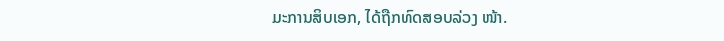ມະການສິບເອກ, ໄດ້ຖືກທົດສອບລ່ວງ ໜ້າ.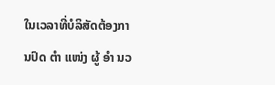ໃນເວລາທີ່ບໍລິສັດຕ້ອງການປົດ ຕຳ ແໜ່ງ ຜູ້ ອຳ ນວ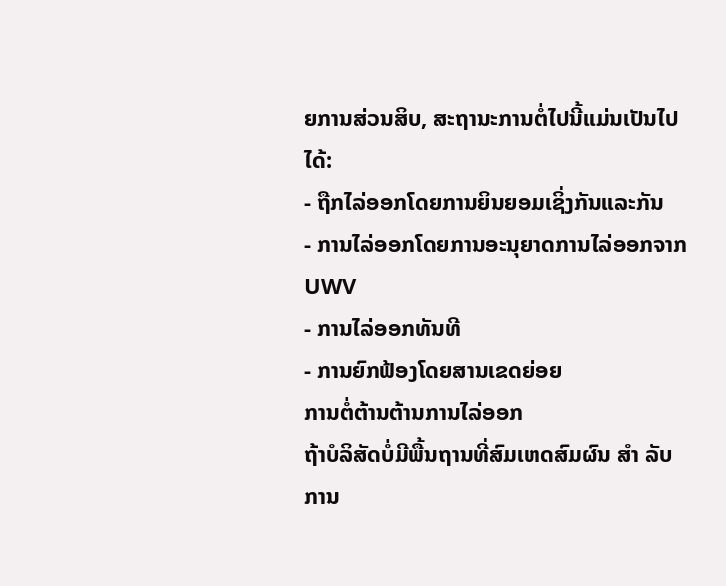ຍການສ່ວນສິບ, ສະຖານະການຕໍ່ໄປນີ້ແມ່ນເປັນໄປໄດ້:
- ຖືກໄລ່ອອກໂດຍການຍິນຍອມເຊິ່ງກັນແລະກັນ
- ການໄລ່ອອກໂດຍການອະນຸຍາດການໄລ່ອອກຈາກ UWV
- ການໄລ່ອອກທັນທີ
- ການຍົກຟ້ອງໂດຍສານເຂດຍ່ອຍ
ການຕໍ່ຕ້ານຕ້ານການໄລ່ອອກ
ຖ້າບໍລິສັດບໍ່ມີພື້ນຖານທີ່ສົມເຫດສົມຜົນ ສຳ ລັບການ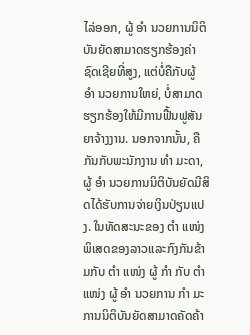ໄລ່ອອກ, ຜູ້ ອຳ ນວຍການນິຕິບັນຍັດສາມາດຮຽກຮ້ອງຄ່າຊົດເຊີຍທີ່ສູງ, ແຕ່ບໍ່ຄືກັບຜູ້ ອຳ ນວຍການໃຫຍ່, ບໍ່ສາມາດຮຽກຮ້ອງໃຫ້ມີການຟື້ນຟູສັນຍາຈ້າງງານ. ນອກຈາກນັ້ນ, ຄືກັນກັບພະນັກງານ ທຳ ມະດາ, ຜູ້ ອຳ ນວຍການນິຕິບັນຍັດມີສິດໄດ້ຮັບການຈ່າຍເງິນປ່ຽນແປງ. ໃນທັດສະນະຂອງ ຕຳ ແໜ່ງ ພິເສດຂອງລາວແລະກົງກັນຂ້າມກັບ ຕຳ ແໜ່ງ ຜູ້ ກຳ ກັບ ຕຳ ແໜ່ງ ຜູ້ ອຳ ນວຍການ ກຳ ມະການນິຕິບັນຍັດສາມາດຄັດຄ້າ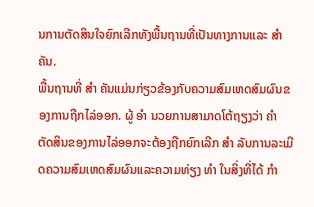ນການຕັດສິນໃຈຍົກເລີກທັງພື້ນຖານທີ່ເປັນທາງການແລະ ສຳ ຄັນ.
ພື້ນຖານທີ່ ສຳ ຄັນແມ່ນກ່ຽວຂ້ອງກັບຄວາມສົມເຫດສົມຜົນຂອງການຖືກໄລ່ອອກ. ຜູ້ ອຳ ນວຍການສາມາດໂຕ້ຖຽງວ່າ ຄຳ ຕັດສິນຂອງການໄລ່ອອກຈະຕ້ອງຖືກຍົກເລີກ ສຳ ລັບການລະເມີດຄວາມສົມເຫດສົມຜົນແລະຄວາມທ່ຽງ ທຳ ໃນສິ່ງທີ່ໄດ້ ກຳ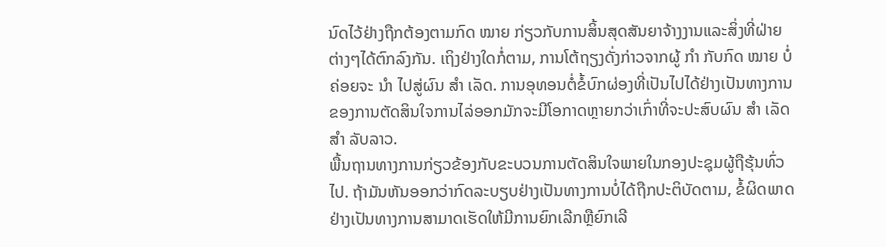ນົດໄວ້ຢ່າງຖືກຕ້ອງຕາມກົດ ໝາຍ ກ່ຽວກັບການສິ້ນສຸດສັນຍາຈ້າງງານແລະສິ່ງທີ່ຝ່າຍຕ່າງໆໄດ້ຕົກລົງກັນ. ເຖິງຢ່າງໃດກໍ່ຕາມ, ການໂຕ້ຖຽງດັ່ງກ່າວຈາກຜູ້ ກຳ ກັບກົດ ໝາຍ ບໍ່ຄ່ອຍຈະ ນຳ ໄປສູ່ຜົນ ສຳ ເລັດ. ການອຸທອນຕໍ່ຂໍ້ບົກຜ່ອງທີ່ເປັນໄປໄດ້ຢ່າງເປັນທາງການຂອງການຕັດສິນໃຈການໄລ່ອອກມັກຈະມີໂອກາດຫຼາຍກວ່າເກົ່າທີ່ຈະປະສົບຜົນ ສຳ ເລັດ ສຳ ລັບລາວ.
ພື້ນຖານທາງການກ່ຽວຂ້ອງກັບຂະບວນການຕັດສິນໃຈພາຍໃນກອງປະຊຸມຜູ້ຖືຮຸ້ນທົ່ວໄປ. ຖ້າມັນຫັນອອກວ່າກົດລະບຽບຢ່າງເປັນທາງການບໍ່ໄດ້ຖືກປະຕິບັດຕາມ, ຂໍ້ຜິດພາດຢ່າງເປັນທາງການສາມາດເຮັດໃຫ້ມີການຍົກເລີກຫຼືຍົກເລີ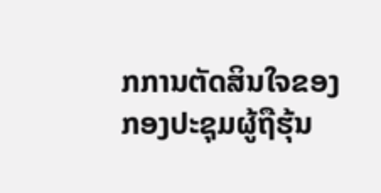ກການຕັດສິນໃຈຂອງກອງປະຊຸມຜູ້ຖືຮຸ້ນ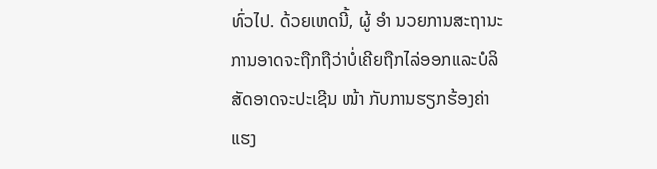ທົ່ວໄປ. ດ້ວຍເຫດນີ້, ຜູ້ ອຳ ນວຍການສະຖານະການອາດຈະຖືກຖືວ່າບໍ່ເຄີຍຖືກໄລ່ອອກແລະບໍລິສັດອາດຈະປະເຊີນ ໜ້າ ກັບການຮຽກຮ້ອງຄ່າແຮງ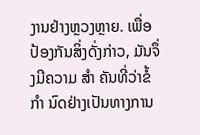ງານຢ່າງຫຼວງຫຼາຍ. ເພື່ອປ້ອງກັນສິ່ງດັ່ງກ່າວ, ມັນຈຶ່ງມີຄວາມ ສຳ ຄັນທີ່ວ່າຂໍ້ ກຳ ນົດຢ່າງເປັນທາງການ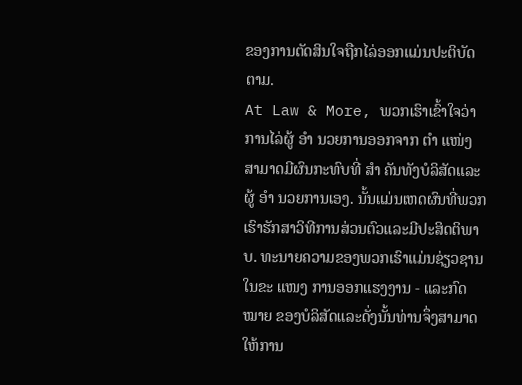ຂອງການຕັດສິນໃຈຖືກໄລ່ອອກແມ່ນປະຕິບັດຕາມ.
At Law & More, ພວກເຮົາເຂົ້າໃຈວ່າການໄລ່ຜູ້ ອຳ ນວຍການອອກຈາກ ຕຳ ແໜ່ງ ສາມາດມີຜົນກະທົບທີ່ ສຳ ຄັນທັງບໍລິສັດແລະຜູ້ ອຳ ນວຍການເອງ. ນັ້ນແມ່ນເຫດຜົນທີ່ພວກເຮົາຮັກສາວິທີການສ່ວນຕົວແລະມີປະສິດຕິພາບ. ທະນາຍຄວາມຂອງພວກເຮົາແມ່ນຊ່ຽວຊານໃນຂະ ແໜງ ການອອກແຮງງານ - ແລະກົດ ໝາຍ ຂອງບໍລິສັດແລະດັ່ງນັ້ນທ່ານຈຶ່ງສາມາດໃຫ້ການ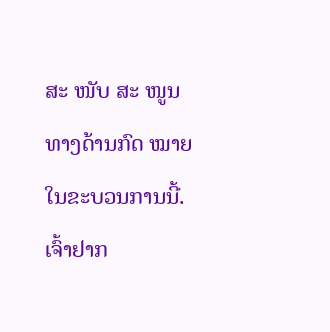ສະ ໜັບ ສະ ໜູນ ທາງດ້ານກົດ ໝາຍ ໃນຂະບວນການນີ້. ເຈົ້າຢາກ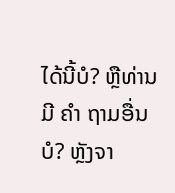ໄດ້ນີ້ບໍ? ຫຼືທ່ານມີ ຄຳ ຖາມອື່ນບໍ? ຫຼັງຈາ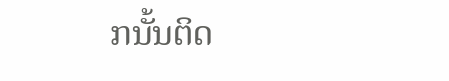ກນັ້ນຕິດ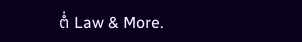ຕໍ່ Law & More.